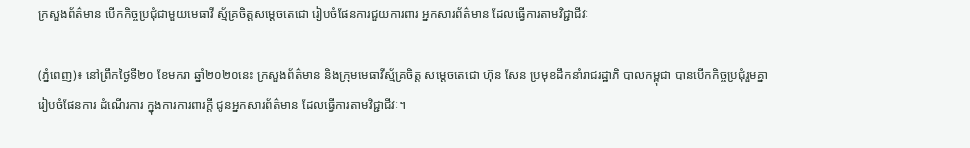ក្រសួងព័ត៌មាន បើកកិច្ចប្រជុំជាមួយមេធាវី ស្ម័គ្រចិត្តសម្តេចតេជោ រៀបចំផែនការជួយការពារ អ្នកសារព័ត៌មាន ដែលធ្វើការតាមវិជ្ជាជីវៈ

(ភ្នំពេញ)៖ នៅព្រឹកថ្ងៃទី២០ ខែមករា ឆ្នាំ២០២០នេះ ក្រសួងព័ត៌មាន និងក្រុមមេធាវីស្ម័គ្រចិត្ត សម្តេចតេជោ ហ៊ុន សែន ប្រមុខដឹកនាំរាជរដ្ឋាភិ បាលកម្ពុជា បានបើកកិច្ចប្រជុំរួមគ្នា រៀបចំផែនការ ដំណើរការ ក្នុងការការពារក្តី ជូនអ្នកសារព័ត៌មាន ដែលធ្វើការតាមវិជ្ជាជីវៈ។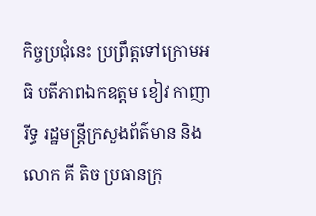កិច្ចប្រជុំនេះ ប្រព្រឹត្តទៅក្រោមអធិ បតីភាពឯកឧត្ដម ខៀវ កាញារីទ្ធ រដ្ឋមន្ត្រីក្រសួងព័ត៌មាន និងលោក គី តិច ប្រធានក្រុ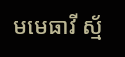មមេធាវី ស្ម័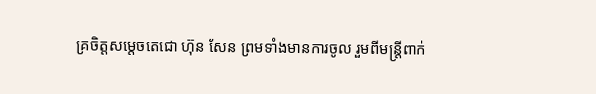គ្រចិត្តសម្តេចតេជោ ហ៊ុន សែន ព្រមទាំងមានការចូល រួមពីមន្ត្រីពាក់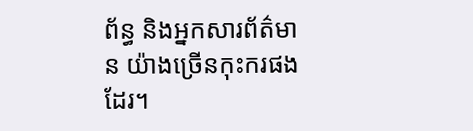ព័ន្ធ និងអ្នកសារព័ត៌មាន យ៉ាងច្រើនកុះករផងដែរ។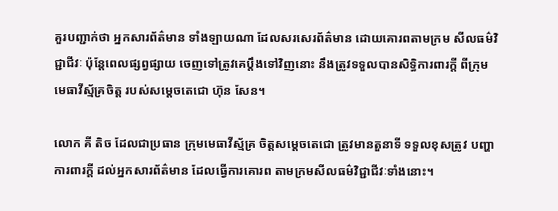គួរបញ្ជាក់ថា អ្នកសារព័ត៌មាន ទាំងឡាយណា ដែលសរសេរព័ត៌មាន ដោយគោរពតាមក្រម សីលធម៌វិជ្ជាជីវៈ ប៉ុន្តែពេលផ្សព្វផ្សាយ ចេញទៅត្រូវគេប្តឹងទៅវិញនោះ នឹងត្រូវទទួលបានសិទ្ធិការពារក្តី ពីក្រុមមេធាវីស្ម័គ្រចិត្ត របស់សម្តេចតេជោ ហ៊ុន សែន។

លោក គី តិច ដែលជាប្រធាន ក្រុមមេធាវីស្ម័គ្រ ចិត្តសម្តេចតេជោ ត្រូវមានតួនាទី ទទួលខុសត្រូវ បញ្ហាការពារក្តី ដល់អ្នកសារព័ត៌មាន ដែលធ្វើការគោរព តាមក្រមសីលធម៌វិជ្ជាជីវៈទាំងនោះ។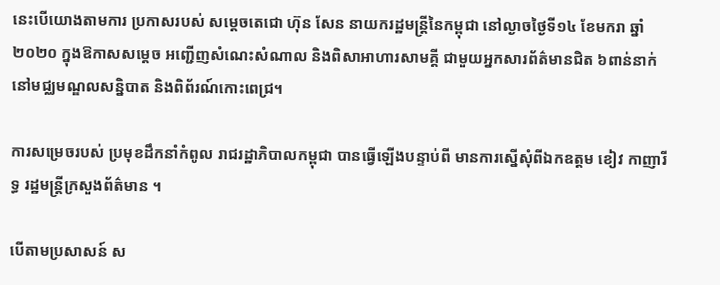នេះបើយោងតាមការ ប្រកាសរបស់ សម្តេចតេជោ ហ៊ុន សែន នាយករដ្ឋមន្រ្តីនៃកម្ពុជា នៅល្ងាចថ្ងៃទី១៤ ខែមករា ឆ្នាំ២០២០ ក្នុងឱកាសសម្តេច អញ្ជើញសំណេះសំណាល និងពិសាអាហារសាមគ្តី ជាមួយអ្នកសារព័ត៌មានជិត ៦ពាន់នាក់ នៅមជ្ឈមណ្ឌលសន្និបាត និងពិព័រណ៍កោះពេជ្រ។

ការសម្រេចរបស់ ប្រមុខដឹកនាំកំពូល រាជរដ្ឋាភិបាលកម្ពុជា បានធ្វើឡើងបន្ទាប់ពី មានការស្នើសុំពីឯកឧត្ដម ខៀវ កាញារីទ្ធ រដ្ឋមន្ត្រីក្រសួងព័ត៌មាន ។

បើតាមប្រសាសន៍ ស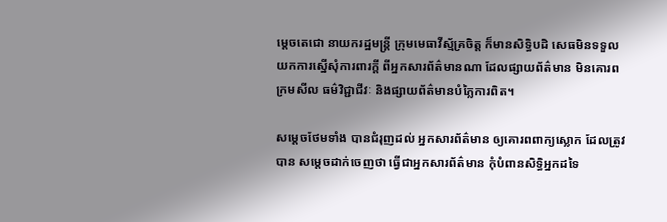ម្តេចតេជោ នាយករដ្ឋមន្ត្រី ក្រុមមេធាវីស្ម័គ្រចិត្ត ក៏មានសិទ្ធិបដិ សេធមិនទទួលយកការស្នើសុំការពារក្តី ពីអ្នកសារព័ត៌មានណា ដែលផ្សាយព័ត៌មាន មិនគោរពក្រមសីល ធម៌វិជ្ជាជីវៈ និងផ្សាយព័ត៌មានបំភ្លៃការពិត។

សម្តេចថែមទាំង បានជំរុញដល់ អ្នកសារព័ត៌មាន ឲ្យគោរពពាក្យស្លោក ដែលត្រូវបាន សម្តេចដាក់ចេញថា ធ្វើជាអ្នកសារព័ត៌មាន កុំបំពានសិទ្ធិអ្នកដទៃ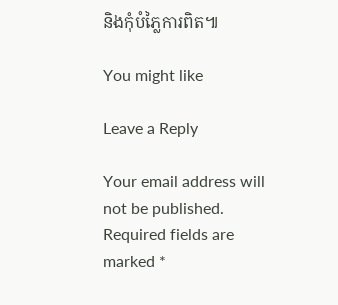និងកុំបំភ្លៃការពិត៕

You might like

Leave a Reply

Your email address will not be published. Required fields are marked *